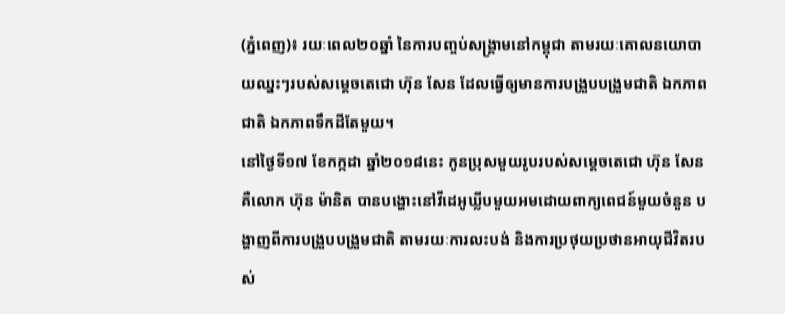(ភ្នំពេញ)៖ រយៈពេល២០ឆ្នាំ នៃការបញ្ចប់សង្គ្រាមនៅកម្ពុជា តាមរយៈគោលនយោបាយឈ្នះៗរបស់សម្ដេចតេជោ ហ៊ុន សែន ដែលធ្វើឲ្យមានការបង្រួបបង្រួមជាតិ ឯកភាពជាតិ ឯកភាពទឹកដីតែមួយ។
នៅថ្ងៃទី១៧ ខែកក្កដា ឆ្នាំ២០១៨នេះ កូនប្រុសមួយរូបរបស់សម្ដេចតេជោ ហ៊ុន សែន គឺលោក ហ៊ុន ម៉ានិត បានបង្ហោះនៅវីដេអូឃ្លីបមួយអមដោយពាក្យពេជន៍មួយចំនួន បង្ហាញពីការបង្រួបបង្រួមជាតិ តាមរយៈការលះបង់ និងការប្រថុយប្រថានអាយុជីវិតរបស់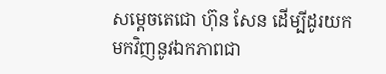សម្ដេចតេជោ ហ៊ុន សែន ដើម្បីដូរយកមកវិញនូវឯកភាពជា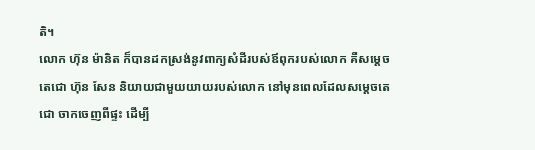តិ។
លោក ហ៊ុន ម៉ានិត ក៏បានដកស្រង់នូវពាក្យសំដីរបស់ឪពុករបស់លោក គឺសម្ដេចតេជោ ហ៊ុន សែន និយាយជាមួយយាយរបស់លោក នៅមុនពេលដែលសម្ដេចតេជោ ចាកចេញពីផ្ទះ ដើម្បី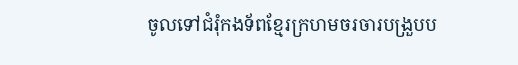ចូលទៅជំរុំកងទ័ពខ្មែរក្រហមចរចារបង្រួបប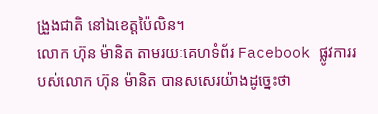ង្រួងជាតិ នៅឯខេត្តប៉ៃលិន។
លោក ហ៊ុន ម៉ានិត តាមរយៈគេហទំព័រ Facebook ផ្លូវការរបស់លោក ហ៊ុន ម៉ានិត បានសសេរយ៉ាងដូច្នេះថា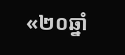«២០ឆ្នាំ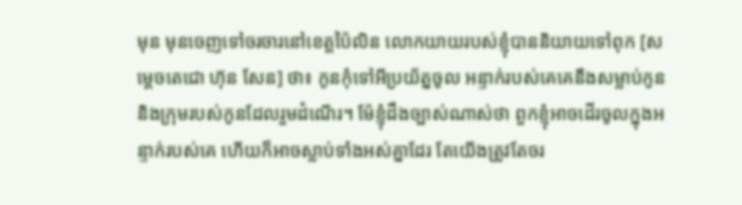មុន មុនចេញទៅចរចារនៅខេត្តប៉ៃលិន លោកយាយរបស់ខ្ញុំបាននិយាយទៅពុក [សម្ដេចតេជោ ហ៊ុន សែន] ថា៖ កូនកុំទៅអីប្រយ័ត្នចូល អន្ទាក់របស់គេគេនឹងសម្លាប់កូន និងក្រុមរបស់កូនដែលរួមដំណើរ។ ម៉ែខ្ញុំដឹងច្បាស់ណាស់ថា ពួកខ្ញុំអាចដើរចូលក្នុងអន្ទាក់របស់គេ ហើយក៏អាចស្លាប់ទាំងអស់គ្នាដែរ តែយើងត្រូវតែចរ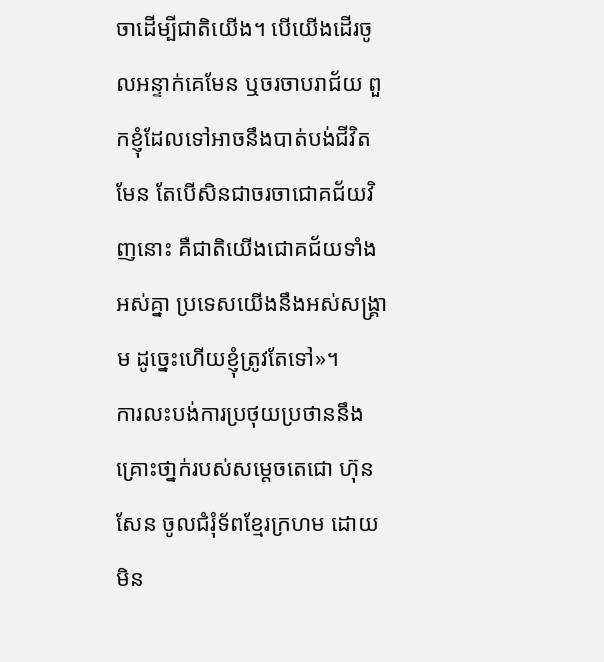ចាដើម្បីជាតិយើង។ បើយើងដើរចូលអន្ទាក់គេមែន ឬចរចាបរាជ័យ ពួកខ្ញុំដែលទៅអាចនឹងបាត់បង់ជីវិតមែន តែបើសិនជាចរចាជោគជ័យវិញនោះ គឺជាតិយើងជោគជ័យទាំងអស់គ្នា ប្រទេសយើងនឹងអស់សង្រ្គាម ដូច្នេះហើយខ្ញុំត្រូវតែទៅ»។
ការលះបង់ការប្រថុយប្រថាននឹងគ្រោះថា្នក់របស់សម្ដេចតេជោ ហ៊ុន សែន ចូលជំរុំទ័ពខ្មែរក្រហម ដោយមិន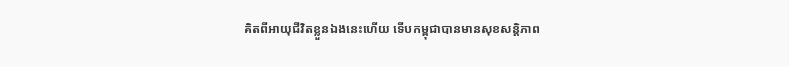គិតពីអាយុជីវិតខ្លួនឯងនេះហើយ ទើបកម្ពុជាបានមានសុខសន្ដិភាព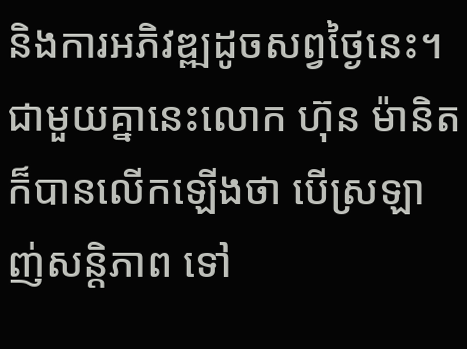និងការអភិវឌ្ឍដូចសព្វថ្ងៃនេះ។ ជាមួយគ្នានេះលោក ហ៊ុន ម៉ានិត ក៏បានលើកឡើងថា បើស្រឡាញ់សន្តិភាព ទៅ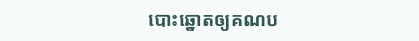បោះឆ្នោតឲ្យគណប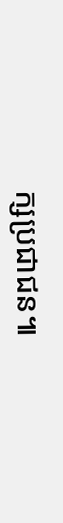ក្សប្រជាជន៕